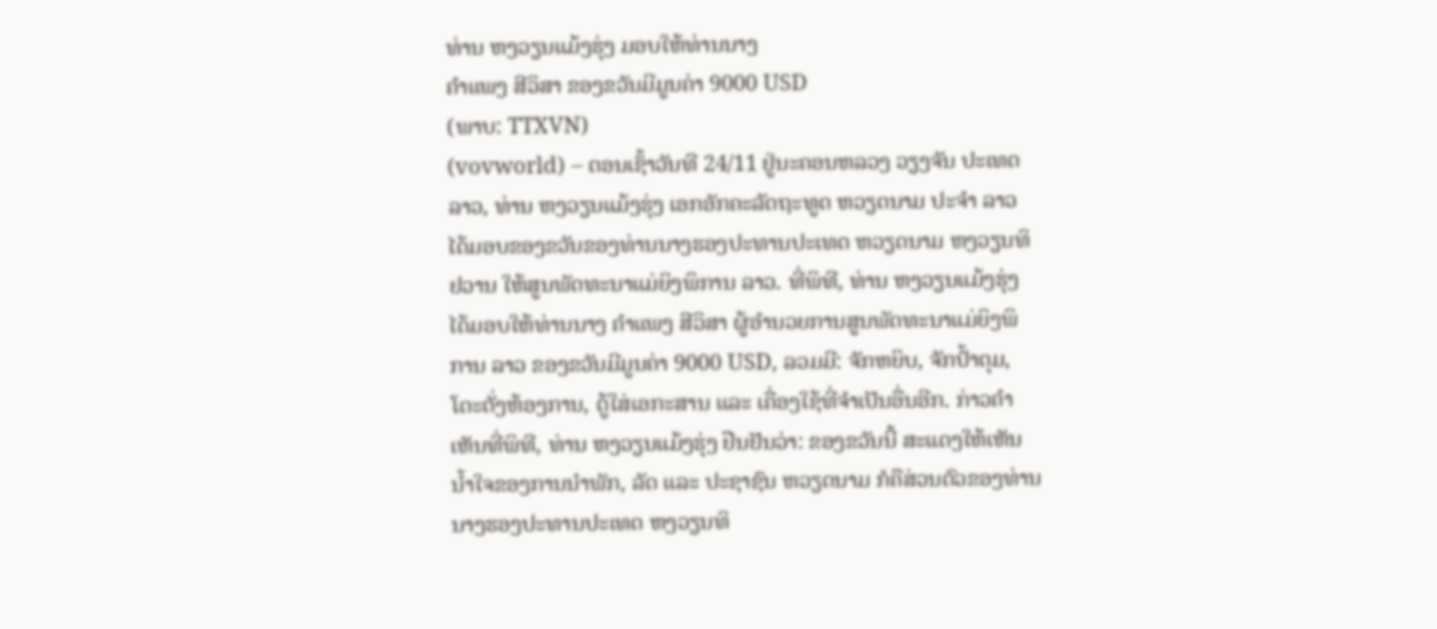ທ່ານ ຫງວຽນແມ້ງຮຸ່ງ ມອບໃຫ້ທ່ານນາງ
ຄຳແພງ ສີວິສາ ຂອງຂວັນມີມູນຄ່າ 9000 USD
(ພາບ: TTXVN)
(vovworld) – ຕອນເຊົ້າວັນທີ 24/11 ຢູ່ນະຄອນຫລວງ ວຽງຈັນ ປະເທດ ລາວ, ທ່ານ ຫງວຽນແມ້ງຮຸ່ງ ເອກອັກຄະລັດຖະທູດ ຫວຽດນາມ ປະຈຳ ລາວ ໄດ້ມອບຂອງຂວັນຂອງທ່ານນາງຮອງປະທານປະເທດ ຫວຽດນາມ ຫງວຽນທິຢວານ ໃຫ້ສູນພັດທະນາແມ່ຍິງພິການ ລາວ. ທີ່ພິທີ, ທ່ານ ຫງວຽນແມ້ງຮຸ່ງ ໄດ້ມອບໃຫ້ທ່ານນາງ ຄຳແພງ ສີວິສາ ຜູ້ອຳນວຍການສູນພັດທະນາແມ່ຍິງພິການ ລາວ ຂອງຂວັນມີມູນຄ່າ 9000 USD, ລວມມີ: ຈັກຫຍິບ, ຈັກປ້ຳດຸມ, ໂຕະຕັ່ງຫ້ອງການ, ຕູ້ໃສ່ເອກະສານ ແລະ ເຄື່ອງໃຊ້ທີ່ຈຳເປັນອື່ນອີກ. ກ່າວຄຳເຫັນທີ່ພິທີ, ທ່ານ ຫງວຽນແມ້ງຮຸ່ງ ຢືນຢັນວ່າ: ຂອງຂວັນນີ້ ສະແດງໃຫ້ເຫັນນ້ຳໃຈຂອງການນຳພັກ, ລັດ ແລະ ປະຊາຊົນ ຫວຽດນາມ ກໍຄືສ່ວນຕົວຂອງທ່ານນາງຮອງປະທານປະເທດ ຫງວຽນທິ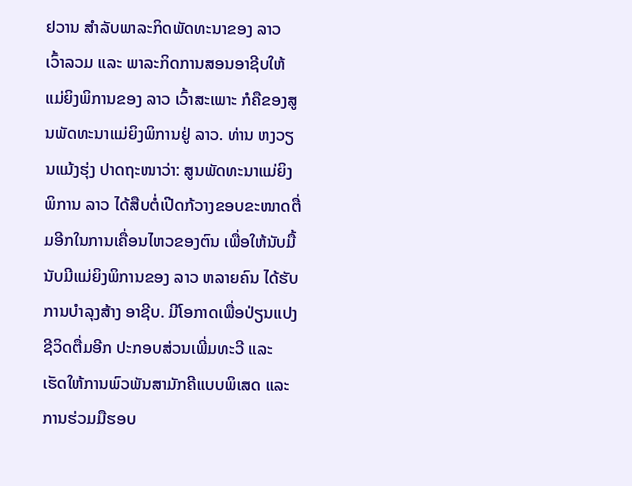ຢວານ ສຳລັບພາລະກິດພັດທະນາຂອງ ລາວ ເວົ້າລວມ ແລະ ພາລະກິດການສອນອາຊີບໃຫ້ແມ່ຍິງພິການຂອງ ລາວ ເວົ້າສະເພາະ ກໍຄືຂອງສູນພັດທະນາແມ່ຍິງພິການຢູ່ ລາວ. ທ່ານ ຫງວຽນແມ້ງຮຸ່ງ ປາດຖະໜາວ່າ: ສູນພັດທະນາແມ່ຍິງພິການ ລາວ ໄດ້ສືບຕໍ່ເປີດກ້ວາງຂອບຂະໜາດຕື່ມອີກໃນການເຄື່ອນໄຫວຂອງຕົນ ເພື່ອໃຫ້ນັບມື້ນັບມີແມ່ຍິງພິການຂອງ ລາວ ຫລາຍຄົນ ໄດ້ຮັບການບຳລຸງສ້າງ ອາຊີບ. ມີໂອກາດເພື່ອປ່ຽນແປງຊີວິດຕື່ມອີກ ປະກອບສ່ວນເພີ່ມທະວີ ແລະ ເຮັດໃຫ້ການພົວພັນສາມັກຄີແບບພິເສດ ແລະ ການຮ່ວມມືຮອບ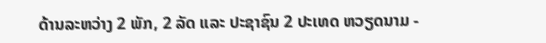ດ້ານລະຫວ່າງ 2 ພັກ, 2 ລັດ ແລະ ປະຊາຊົນ 2 ປະເທດ ຫວຽດນາມ -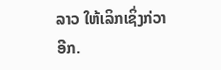ລາວ ໃຫ້ເລິກເຊິ່ງກ່ວາອີກ.